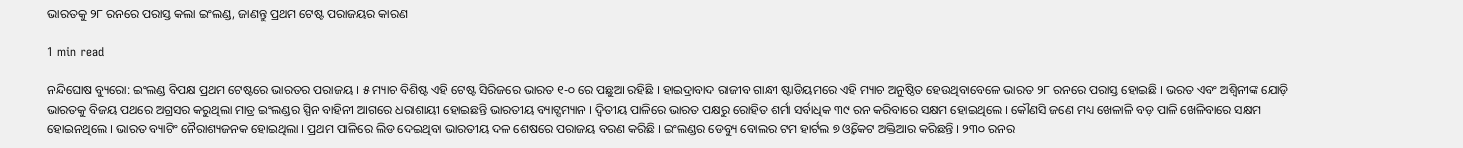ଭାରତକୁ ୨୮ ରନରେ ପରାସ୍ତ କଲା ଇଂଲଣ୍ଡ, ଜାଣନ୍ତୁ ପ୍ରଥମ ଟେଷ୍ଟ ପରାଜୟର କାରଣ

1 min read

ନନ୍ଦିଘୋଷ ବ୍ୟୁରୋ: ଇଂଲଣ୍ଡ ବିପକ୍ଷ ପ୍ରଥମ ଟେଷ୍ଟରେ ଭାରତର ପରାଜୟ । ୫ ମ୍ୟାଚ ବିଶିଷ୍ଟ ଏହି ଟେଷ୍ଟ ସିରିଜରେ ଭାରତ ୧-୦ ରେ ପଛୁଆ ରହିଛି । ହାଇଦ୍ରାବାଦ ରାଜୀବ ଗାନ୍ଧୀ ଷ୍ଟାଡିୟମରେ ଏହି ମ୍ୟାଚ ଅନୁଷ୍ଠିତ ହେଉଥିବାବେଳେ ଭାରତ ୨୮ ରନରେ ପରାସ୍ତ ହୋଇଛି । ଭରତ ଏବଂ ଅଶ୍ବିନୀଙ୍କ ଯୋଡ଼ି ଭାରତକୁ ବିଜୟ ପଥରେ ଅଗ୍ରସର କରୁଥିଲା ମାତ୍ର ଇଂଲଣ୍ଡର ସ୍ପିନ ବାହିନୀ ଆଗରେ ଧରାଶାୟୀ ହୋଇଛନ୍ତି ଭାରତୀୟ ବ୍ୟାଟ୍ସମ୍ୟାନ । ଦ୍ବିତୀୟ ପାଳିରେ ଭାରତ ପକ୍ଷରୁ ରୋହିତ ଶର୍ମା ସର୍ବାଧିକ ୩୯ ରନ କରିବାରେ ସକ୍ଷମ ହୋଇଥିଲେ । କୌଣସି ଜଣେ ମଧ୍ୟ ଖେଳାଳି ବଡ଼ ପାଳି ଖେଳିବାରେ ସକ୍ଷମ ହୋଇନଥିଲେ । ଭାରତ ବ୍ୟାଟିଂ ନୈରାଶ୍ୟଜନକ ହୋଇଥିଲା । ପ୍ରଥମ ପାଳିରେ ଲିଡ ଦେଇଥିବା ଭାରତୀୟ ଦଳ ଶେଷରେ ପରାଜୟ ବରଣ କରିଛି । ଇଂଲଣ୍ଡର ଡେବ୍ୟୁ ବୋଲର ଟମ ହାର୍ଟଲ ୭ ଓ୍ବିକେଟ ଅକ୍ତିଆର କରିଛନ୍ତି । ୨୩୦ ରନର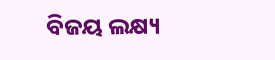ବିଜୟ ଲକ୍ଷ୍ୟ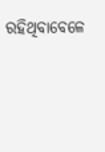ରହିଥିବାବେଳେ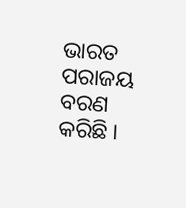ଭାରତ ପରାଜୟ ବରଣ କରିଛି ।